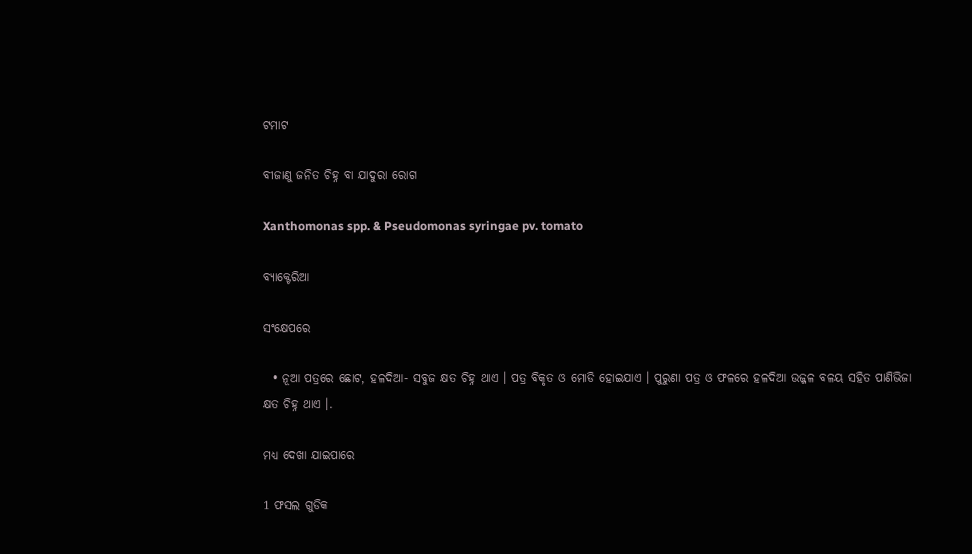ଟମାଟ

ବୀଜାଣୁ ଜନିତ ଚିହ୍ନ ବା ଯାଦୁରା ରୋଗ

Xanthomonas spp. & Pseudomonas syringae pv. tomato

ବ୍ୟାକ୍ଟେରିଆ

ସଂକ୍ଷେପରେ

  • ନୂଆ ପତ୍ରରେ ଛୋଟ, ହଳଦିଆ- ସବୁଜ କ୍ଷତ ଚିହ୍ନ ଥାଏ । ପତ୍ର ବିକୃତ ଓ ମୋଡି ହୋଇଯାଏ । ପୁରୁଣା ପତ୍ର ଓ ଫଳରେ ହଳଦିଆ ଉଜ୍ଜଳ ବଳୟ ସହିତ ପାଣିଭିଜା କ୍ଷତ ଚିହ୍ନ ଥାଏ ।.

ମଧ୍ୟ ଦେଖା ଯାଇପାରେ

1 ଫସଲ ଗୁଡିକ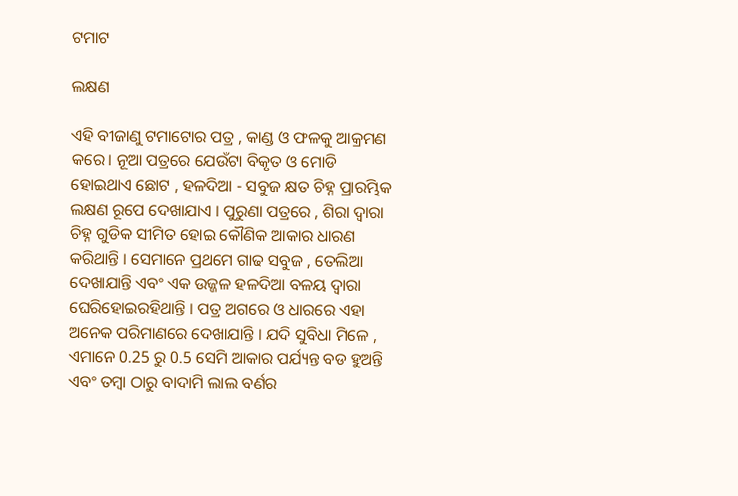ଟମାଟ

ଲକ୍ଷଣ

ଏହି ବୀଜାଣୁ ଟମାଟୋର ପତ୍ର , କାଣ୍ଡ ଓ ଫଳକୁ ଆକ୍ରମଣ କରେ। ନୂଆ ପତ୍ରରେ ଯେଉଁଟା ବିକୃତ ଓ ମୋଡି ହୋଇଥାଏ ଛୋଟ , ହଳଦିଆ - ସବୁଜ କ୍ଷତ ଚିହ୍ନ ପ୍ରାରମ୍ଭିକ ଲକ୍ଷଣ ରୂପେ ଦେଖାଯାଏ । ପୁରୁଣା ପତ୍ରରେ , ଶିରା ଦ୍ଵାରା ଚିହ୍ନ ଗୁଡିକ ସୀମିତ ହୋଇ କୌଣିକ ଆକାର ଧାରଣ କରିଥାନ୍ତି । ସେମାନେ ପ୍ରଥମେ ଗାଢ ସବୁଜ , ତେଲିଆ ଦେଖାଯାନ୍ତି ଏବଂ ଏକ ଉଜ୍ଜଳ ହଳଦିଆ ବଳୟ ଦ୍ଵାରା ଘେରିହୋଇରହିଥାନ୍ତି । ପତ୍ର ଅଗରେ ଓ ଧାରରେ ଏହା ଅନେକ ପରିମାଣରେ ଦେଖାଯାନ୍ତି । ଯଦି ସୁବିଧା ମିଳେ , ଏମାନେ 0.25 ରୁ 0.5 ସେମି ଆକାର ପର୍ଯ୍ୟନ୍ତ ବଡ ହୁଅନ୍ତି ଏବଂ ତମ୍ବା ଠାରୁ ବାଦାମି ଲାଲ ବର୍ଣର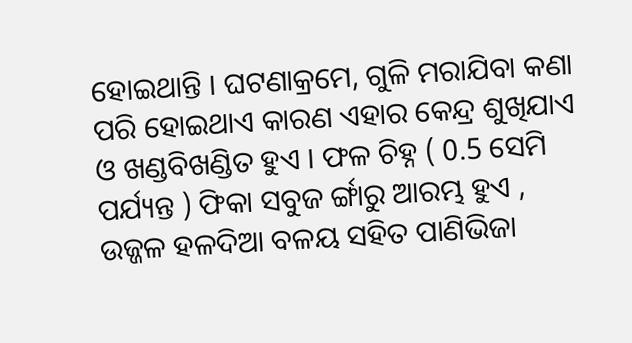ହୋଇଥାନ୍ତି । ଘଟଣାକ୍ରମେ, ଗୁଳି ମରାଯିବା କଣା ପରି ହୋଇଥାଏ କାରଣ ଏହାର କେନ୍ଦ୍ର ଶୁଖିଯାଏ ଓ ଖଣ୍ଡବିଖଣ୍ଡିତ ହୁଏ । ଫଳ ଚିହ୍ନ ( 0.5 ସେମି ପର୍ଯ୍ୟନ୍ତ ) ଫିକା ସବୁଜ ର୍ଙ୍ଗାରୁ ଆରମ୍ଭ ହୁଏ , ଉଜ୍ଜଳ ହଳଦିଆ ବଳୟ ସହିତ ପାଣିଭିଜା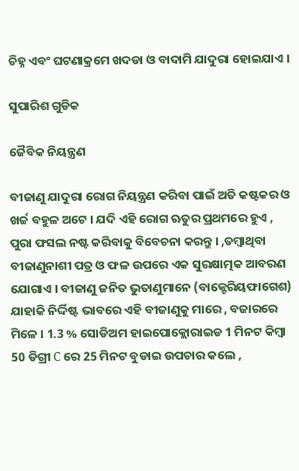ଚିହ୍ନ ଏବଂ ଘଟଣାକ୍ରମେ ଖଦଡା ଓ ବାଦାମି ଯାଦୁରା ହୋଇଯାଏ ।

ସୁପାରିଶ ଗୁଡିକ

ଜୈବିକ ନିୟନ୍ତ୍ରଣ

ବୀଜାଣୁ ଯାଦୁରା ରୋଗ ନିୟନ୍ତ୍ରଣ କରିବା ପାଇଁ ଅତି କଷ୍ଟକର ଓ ଖର୍ଚ୍ଚ ବହୁଳ ଅଟେ । ଯଦି ଏହି ରୋଗ ଋତୁର ପ୍ରଥମରେ ହୁଏ , ପୁରା ଫସଲ ନଷ୍ଟ କରିବାକୁ ବିବେଚନା କରନ୍ତୁ । ,ତମ୍ବାଥିବା ବୀଜାଣୁନାଶୀ ପତ୍ର ଓ ଫଳ ଉପରେ ଏକ ସୁରକ୍ଷାତ୍ମକ ଆବରଣ ଯୋଗାଏ । ବୀଜାଣୁ ଜନିତ ଭୁତାଣୁମାନେ (ବାକ୍ଟେରିୟଫାଗେଶ) ଯାହାକି ନିର୍ଦ୍ଦିଷ୍ଟ ଭାବରେ ଏହି ବୀଜାଣୁକୁ ମାରେ , ବଜାରରେ ମିଳେ । 1.3 % ସୋଡିଅମ ହାଇପୋକ୍ଲୋରାଇଡ 1 ମିନଟ କିମ୍ବା 50 ଡିଗ୍ରୀ C ରେ 25 ମିନଟ ବୁଡାଇ ଉପଚାର କଲେ ,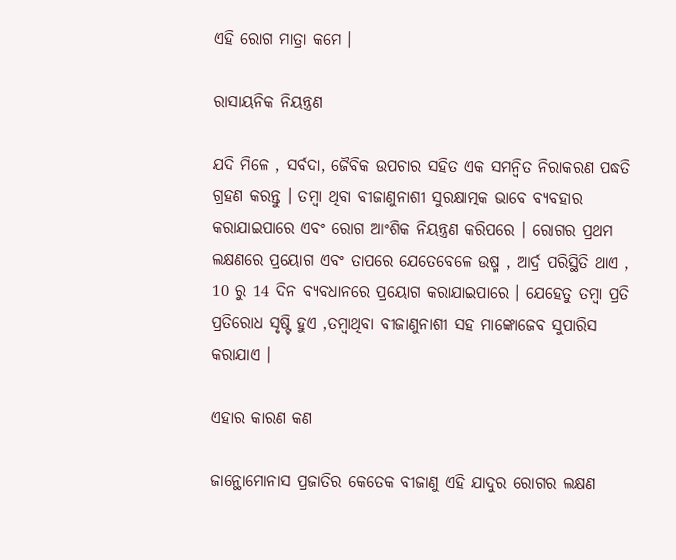ଏହି ରୋଗ ମାତ୍ରା କମେ ।

ରାସାୟନିକ ନିୟନ୍ତ୍ରଣ

ଯଦି ମିଳେ , ସର୍ବଦା, ଜୈବିକ ଉପଚାର ସହିତ ଏକ ସମନ୍ଵିତ ନିରାକରଣ ପଦ୍ଧତି ଗ୍ରହଣ କରନ୍ତୁ । ତମ୍ବା ଥିବା ବୀଜାଣୁନାଶୀ ସୁରକ୍ଷାତ୍ମକ ଭାବେ ବ୍ୟବହାର କରାଯାଇପାରେ ଏବଂ ରୋଗ ଆଂଶିକ ନିୟନ୍ତ୍ରଣ କରିପରେ । ରୋଗର ପ୍ରଥମ ଲକ୍ଷଣରେ ପ୍ରୟୋଗ ଏବଂ ତାପରେ ଯେତେବେଳେ ଉଷ୍ମ , ଆର୍ଦ୍ର ପରିସ୍ଥିତି ଥାଏ , 10 ରୁ 14 ଦିନ ବ୍ଯବଧାନରେ ପ୍ରୟୋଗ କରାଯାଇପାରେ । ଯେହେତୁ ତମ୍ବା ପ୍ରତି ପ୍ରତିରୋଧ ସୃଷ୍ଟି ହୁଏ ,ତମ୍ବାଥିବା ବୀଜାଣୁନାଶୀ ସହ ମାଙ୍କୋଜେବ ସୁପାରିସ କରାଯାଏ ।

ଏହାର କାରଣ କଣ

ଜାନ୍ଥୋମୋନାସ ପ୍ରଜାତିର କେତେକ ବୀଜାଣୁ ଏହି ଯାଦୁର ରୋଗର ଲକ୍ଷଣ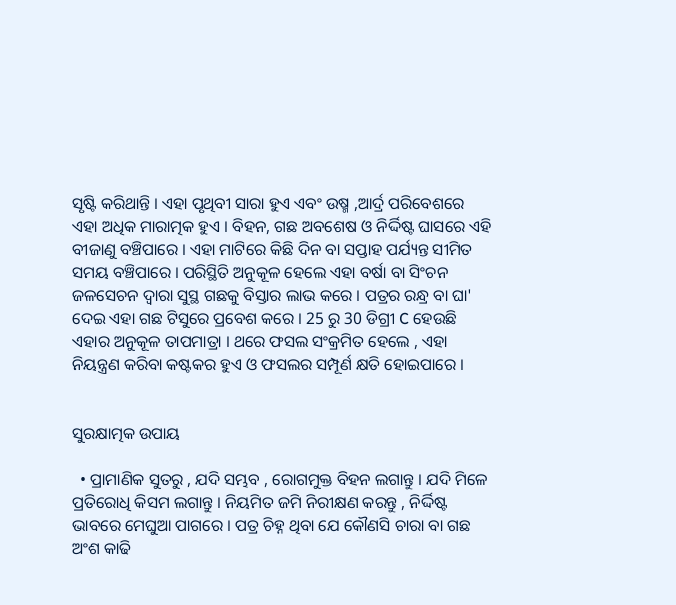ସୃଷ୍ଟି କରିଥାନ୍ତି । ଏହା ପୃଥିବୀ ସାରା ହୁଏ ଏବଂ ଉଷ୍ମ ,ଆର୍ଦ୍ର ପରିବେଶରେ ଏହା ଅଧିକ ମାରାତ୍ମକ ହୁଏ । ବିହନ, ଗଛ ଅବଶେଷ ଓ ନିର୍ଦ୍ଦିଷ୍ଟ ଘାସରେ ଏହି ବୀଜାଣୁ ବଞ୍ଚିପାରେ । ଏହା ମାଟିରେ କିଛି ଦିନ ବା ସପ୍ତାହ ପର୍ଯ୍ୟନ୍ତ ସୀମିତ ସମୟ ବଞ୍ଚିପାରେ । ପରିସ୍ଥିତି ଅନୁକୂଳ ହେଲେ ଏହା ବର୍ଷା ବା ସିଂଚନ ଜଳସେଚନ ଦ୍ଵାରା ସୁସ୍ଥ ଗଛକୁ ବିସ୍ତାର ଲାଭ କରେ । ପତ୍ରର ରନ୍ଧ୍ର ବା ଘା' ଦେଇ ଏହା ଗଛ ଟିସୁରେ ପ୍ରବେଶ କରେ । 25 ରୁ 30 ଡିଗ୍ରୀ C ହେଉଛି ଏହାର ଅନୁକୂଳ ତାପମାତ୍ରା । ଥରେ ଫସଲ ସଂକ୍ରମିତ ହେଲେ , ଏହା ନିୟନ୍ତ୍ରଣ କରିବା କଷ୍ଟକର ହୁଏ ଓ ଫସଲର ସମ୍ପୂର୍ଣ କ୍ଷତି ହୋଇପାରେ ।


ସୁରକ୍ଷାତ୍ମକ ଉପାୟ

  • ପ୍ରାମାଣିକ ସୁତରୁ , ଯଦି ସମ୍ଭବ , ରୋଗମୁକ୍ତ ବିହନ ଲଗାନ୍ତୁ । ଯଦି ମିଳେ ପ୍ରତିରୋଧି କିସମ ଲଗାନ୍ତୁ । ନିୟମିତ ଜମି ନିରୀକ୍ଷଣ କରନ୍ତୁ , ନିର୍ଦ୍ଦିଷ୍ଟ ଭାବରେ ମେଘୁଆ ପାଗରେ । ପତ୍ର ଚିହ୍ନ ଥିବା ଯେ କୌଣସି ଚାରା ବା ଗଛ ଅଂଶ କାଢି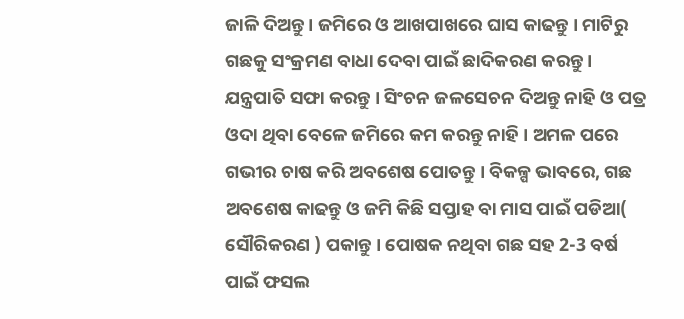ଜାଳି ଦିଅନ୍ତୁ । ଜମିରେ ଓ ଆଖପାଖରେ ଘାସ କାଢନ୍ତୁ । ମାଟିରୁ ଗଛକୁ ସଂକ୍ରମଣ ବାଧା ଦେବା ପାଇଁ ଛାଦିକରଣ କରନ୍ତୁ । ଯନ୍ତ୍ରପାତି ସଫା କରନ୍ତୁ । ସିଂଚନ ଜଳସେଚନ ଦିଅନ୍ତୁ ନାହି ଓ ପତ୍ର ଓଦା ଥିବା ବେଳେ ଜମିରେ କମ କରନ୍ତୁ ନାହି । ଅମଳ ପରେ ଗଭୀର ଚାଷ କରି ଅବଶେଷ ପୋତନ୍ତୁ । ବିକଳ୍ପ ଭାବରେ, ଗଛ ଅବଶେଷ କାଢନ୍ତୁ ଓ ଜମି କିଛି ସପ୍ତାହ ବା ମାସ ପାଇଁ ପଡିଆ( ସୌରିକରଣ ) ପକାନ୍ତୁ । ପୋଷକ ନଥିବା ଗଛ ସହ 2-3 ବର୍ଷ ପାଇଁ ଫସଲ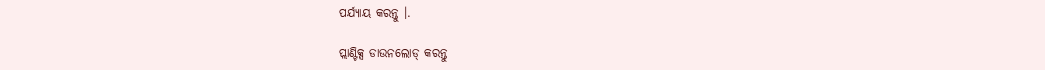ପର୍ଯ୍ୟାୟ କରନ୍ତୁ ।.

ପ୍ଲାଣ୍ଟିକ୍ସ ଡାଉନଲୋଡ୍ କରନ୍ତୁ